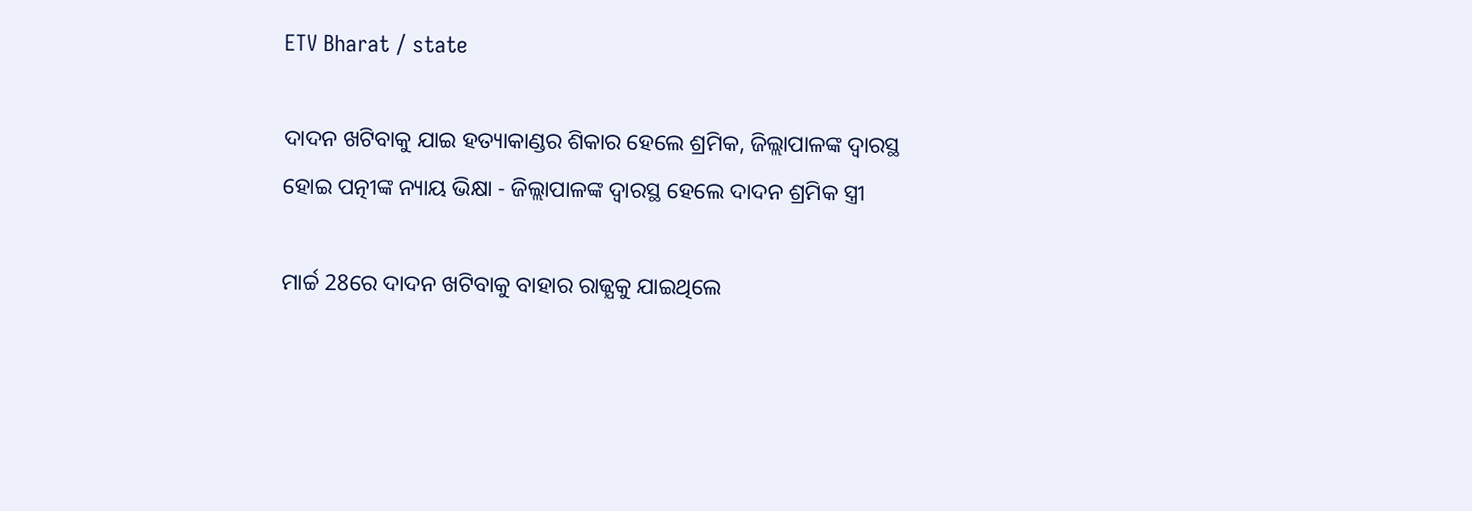ETV Bharat / state

ଦାଦନ ଖଟିବାକୁ ଯାଇ ହତ୍ୟାକାଣ୍ଡର ଶିକାର ହେଲେ ଶ୍ରମିକ, ଜିଲ୍ଲାପାଳଙ୍କ ଦ୍ୱାରସ୍ଥ ହୋଇ ପତ୍ନୀଙ୍କ ନ୍ୟାୟ ଭିକ୍ଷା - ଜିଲ୍ଲାପାଳଙ୍କ ଦ୍ୱାରସ୍ଥ ହେଲେ ଦାଦନ ଶ୍ରମିକ ସ୍ତ୍ରୀ

ମାର୍ଚ୍ଚ 28ରେ ଦାଦନ ଖଟିବାକୁ ବାହାର ରାଜ୍ଯକୁ ଯାଇଥିଲେ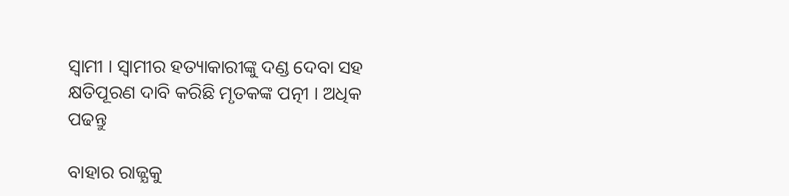ସ୍ବାମୀ । ସ୍ବାମୀର ହତ୍ୟାକାରୀଙ୍କୁ ଦଣ୍ଡ ଦେବା ସହ କ୍ଷତିପୂରଣ ଦାବି କରିଛି ମୃତକଙ୍କ ପତ୍ନୀ । ଅଧିକ ପଢନ୍ତୁ

ବାହାର ରାଜ୍ଯକୁ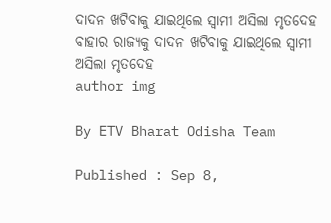ଦାଦନ ଖଟିବାକୁ ଯାଇଥିଲେ ସ୍ବାମୀ ଅସିଲା ମୃତଦେହ
ବାହାର ରାଜ୍ଯକୁ ଦାଦନ ଖଟିବାକୁ ଯାଇଥିଲେ ସ୍ବାମୀ ଅସିଲା ମୃତଦେହ
author img

By ETV Bharat Odisha Team

Published : Sep 8,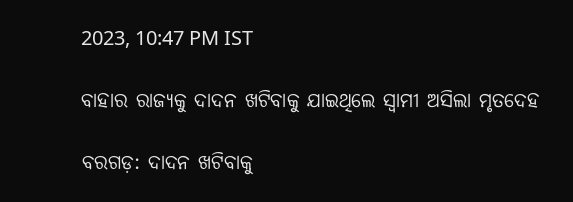2023, 10:47 PM IST

ବାହାର ରାଜ୍ଯକୁ ଦାଦନ ଖଟିବାକୁ ଯାଇଥିଲେ ସ୍ବାମୀ ଅସିଲା ମୃତଦେହ

ବରଗଡ଼: ଦାଦନ ଖଟିବାକୁ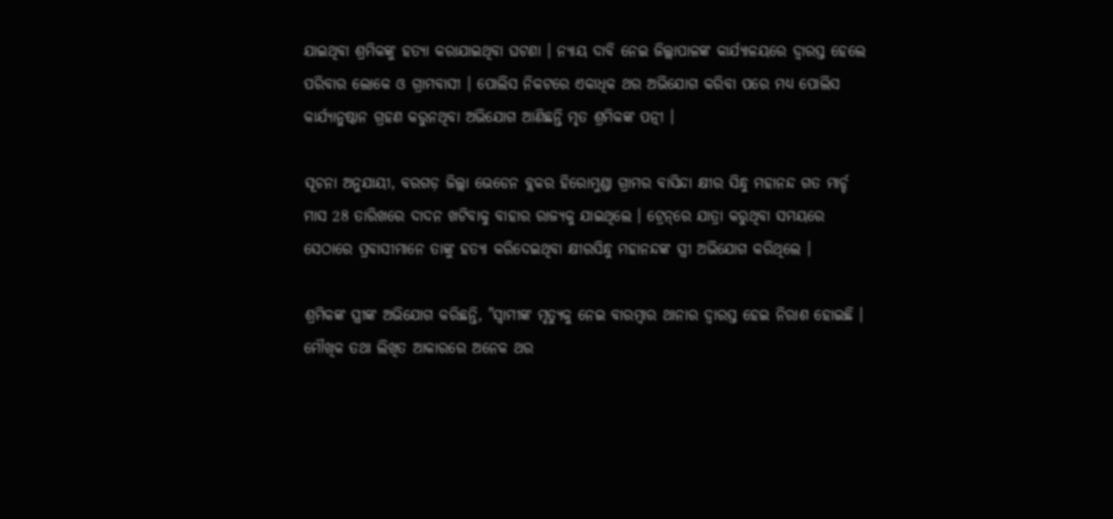ଯାଇଥିବା ଶ୍ରମିକଙ୍କୁ ହତ୍ୟା କରାଯାଇଥିବା ଘଟଣା । ନ୍ୟାୟ ଦାବି ନେଇ ଜିଲ୍ଲାପାଳଙ୍କ କାର୍ଯ୍ୟାଳୟରେ ଦ୍ବାରସ୍ତ ହେଲେ ପରିବାର ଲୋକେ ଓ ଗ୍ରାମବାସୀ । ପୋଲିସ ନିକଟରେ ଏକାଧିକ ଥର ଅଭିଯୋଗ କରିବା ପରେ ମଧ୍ୟ ପୋଲିସ କାର୍ଯ୍ୟାନୁଷ୍ଠାନ ଗ୍ରହଣ କରୁନଥିବା ଅଭିଯୋଗ ଆଣିଛନ୍ତି ମୃତ ଶ୍ରମିକଙ୍କ ପତ୍ନୀ ।

ସୂଚନା ଅନୁଯାୟୀ, ବରଗଡ଼ ଜିଲ୍ଲା ଭେଡେନ ବ୍ଲକର ହିରୋମୁଣ୍ଡା ଗ୍ରାମର ବାସିନ୍ଦା କ୍ଷୀର ସିନ୍ଧୁ ମହାନନ୍ଦ ଗତ ମାର୍ଚ୍ଚ ମାସ 28 ତାରିଖରେ ଦାଦନ ଖଟିବାକୁ ବାହାର ରାଜ୍ଯକୁ ଯାଇଥିଲେ । ଟ୍ରେନ୍‌ରେ ଯାତ୍ରା କରୁଥିବା ସମୟରେ ସେଠାରେ ପ୍ରବାସୀମାନେ ତାଙ୍କୁ ହତ୍ୟା କରିଦେଇଥିବା କ୍ଷୀରସିନ୍ଧୁ ମହାନନ୍ଦଙ୍କ ସ୍ତ୍ରୀ ଅଭିଯୋଗ କରିଥିଲେ ।

ଶ୍ରମିକଙ୍କ ସ୍ତ୍ରୀଙ୍କ ଅଭିଯୋଗ କରିଛନ୍ତି, "ସ୍ବାମୀଙ୍କ ମୃତ୍ୟୁକୁ ନେଇ ବାରମ୍ବାର ଥାନାର ଦ୍ବାରସ୍ତ ହେଇ ନିରାଶ ହୋଇଛି । ମୌଖିକ ତଥା ଲିଖିତ ଆକାରରେ ଅନେକ ଥର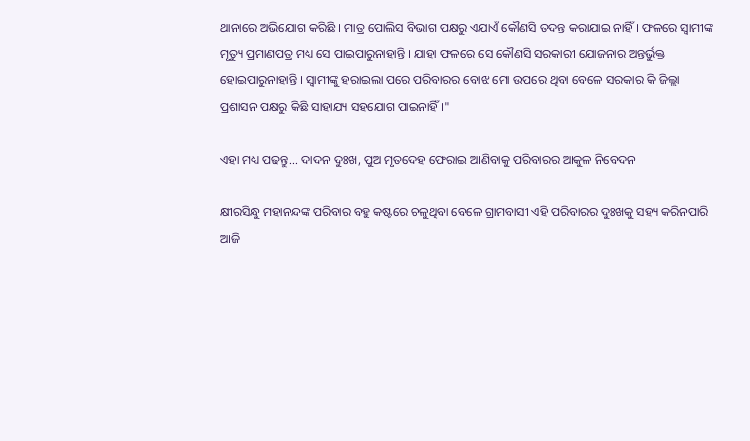ଥାନାରେ ଅଭିଯୋଗ କରିଛି । ମାତ୍ର ପୋଲିସ ବିଭାଗ ପକ୍ଷରୁ ଏଯାଏଁ କୌଣସି ତଦନ୍ତ କରାଯାଇ ନାହିଁ । ଫଳରେ ସ୍ୱାମୀଙ୍କ ମୃତ୍ୟୁ ପ୍ରମାଣପତ୍ର ମଧ୍ୟ ସେ ପାଇପାରୁନାହାନ୍ତି । ଯାହା ଫଳରେ ସେ କୌଣସି ସରକାରୀ ଯୋଜନାର ଅନ୍ତର୍ଭୁକ୍ତ ହୋଇପାରୁନାହାନ୍ତି । ସ୍ବାମୀଙ୍କୁ ହରାଇଲା ପରେ ପରିବାରର ବୋଝ ମୋ ଉପରେ ଥିବା ବେଳେ ସରକାର କି ଜିଲ୍ଲା ପ୍ରଶାସନ ପକ୍ଷରୁ କିଛି ସାହାଯ୍ୟ ସହଯୋଗ ପାଇନାହିଁ ।"

ଏହା ମଧ୍ୟ ପଢନ୍ତୁ... ଦାଦନ ଦୁଃଖ, ପୁଅ ମୃତଦେହ ଫେରାଇ ଆଣିବାକୁ ପରିବାରର ଆକୁଳ ନିବେଦନ

କ୍ଷୀରସିନ୍ଧୁ ମହାନନ୍ଦଙ୍କ ପରିବାର ବହୁ କଷ୍ଟରେ ଚଳୁଥିବା ବେଳେ ଗ୍ରାମବାସୀ ଏହି ପରିବାରର ଦୁଃଖକୁ ସହ୍ୟ କରିନପାରି ଆଜି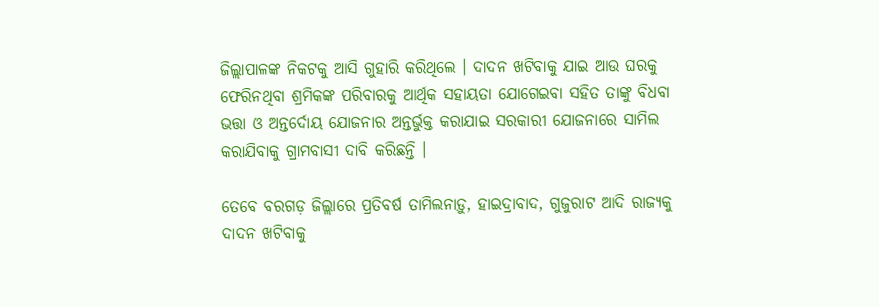ଜିଲ୍ଲାପାଳଙ୍କ ନିକଟକୁ ଆସି ଗୁହାରି କରିଥିଲେ । ଦାଦନ ଖଟିବାକୁ ଯାଇ ଆଉ ଘରକୁ ଫେରିନଥିବା ଶ୍ରମିକଙ୍କ ପରିବାରକୁ ଆର୍ଥିକ ସହାୟତା ଯୋଗେଇବା ସହିତ ତାଙ୍କୁ ବିଧବା ଭତ୍ତା ଓ ଅନ୍ତର୍ଦୋୟ ଯୋଜନାର ଅନ୍ତର୍ଭୁକ୍ତ କରାଯାଇ ସରକାରୀ ଯୋଜନାରେ ସାମିଲ କରାଯିବାକୁ ଗ୍ରାମବାସୀ ଦାବି କରିଛନ୍ତି ।

ତେବେ ବରଗଡ଼ ଜିଲ୍ଲାରେ ପ୍ରତିବର୍ଷ ତାମିଲନାଡ଼ୁ, ହାଇଦ୍ରାବାଦ, ଗୁଜୁରାଟ ଆଦି ରାଜ୍ୟକୁ ଦାଦନ ଖଟିବାକୁ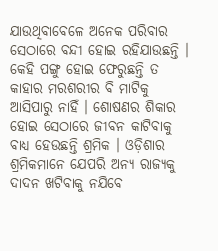ଯାଉଥିବାବେଳେ ଅନେକ ପରିବାର ସେଠାରେ ବନ୍ଦୀ ହୋଇ ରହିଯାଉଛନ୍ତି । କେହି ପଙ୍ଗୁ ହୋଇ ଫେରୁଛନ୍ତି ତ କାହାର ମରଶରୀର ବି ମାଟିକୁ ଆସିପାରୁ ନାହିଁ । ଶୋଷଣର ଶିକାର ହୋଇ ସେଠାରେ ଜୀବନ କାଟିବାକୁ ବାଧ୍ୟ ହେଉଛନ୍ତି ଶ୍ରମିକ । ଓଡ଼ିଶାର ଶ୍ରମିକମାନେ ଯେପରି ଅନ୍ୟ ରାଜ୍ୟକୁ ଦାଦନ ଖଟିବାକୁ ନଯିବେ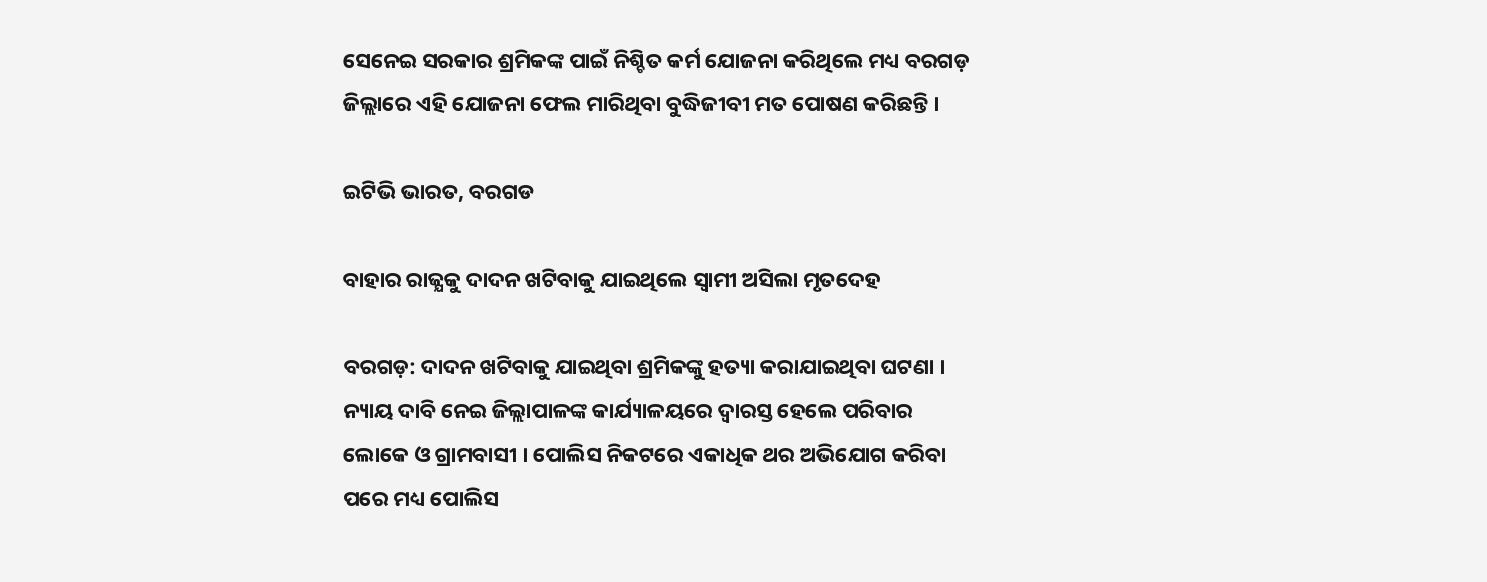ସେନେଇ ସରକାର ଶ୍ରମିକଙ୍କ ପାଇଁ ନିଶ୍ଚିତ କର୍ମ ଯୋଜନା କରିଥିଲେ ମଧ୍ୟ ବରଗଡ଼ ଜିଲ୍ଲାରେ ଏହି ଯୋଜନା ଫେଲ ମାରିଥିବା ବୁଦ୍ଧିଜୀବୀ ମତ ପୋଷଣ କରିଛନ୍ତି ।

ଇଟିଭି ଭାରତ, ବରଗଡ

ବାହାର ରାଜ୍ଯକୁ ଦାଦନ ଖଟିବାକୁ ଯାଇଥିଲେ ସ୍ବାମୀ ଅସିଲା ମୃତଦେହ

ବରଗଡ଼: ଦାଦନ ଖଟିବାକୁ ଯାଇଥିବା ଶ୍ରମିକଙ୍କୁ ହତ୍ୟା କରାଯାଇଥିବା ଘଟଣା । ନ୍ୟାୟ ଦାବି ନେଇ ଜିଲ୍ଲାପାଳଙ୍କ କାର୍ଯ୍ୟାଳୟରେ ଦ୍ବାରସ୍ତ ହେଲେ ପରିବାର ଲୋକେ ଓ ଗ୍ରାମବାସୀ । ପୋଲିସ ନିକଟରେ ଏକାଧିକ ଥର ଅଭିଯୋଗ କରିବା ପରେ ମଧ୍ୟ ପୋଲିସ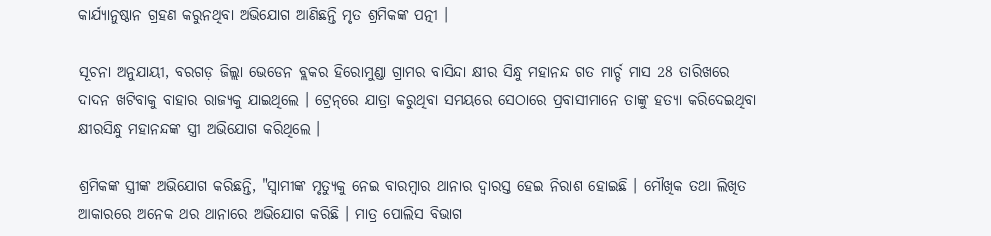କାର୍ଯ୍ୟାନୁଷ୍ଠାନ ଗ୍ରହଣ କରୁନଥିବା ଅଭିଯୋଗ ଆଣିଛନ୍ତି ମୃତ ଶ୍ରମିକଙ୍କ ପତ୍ନୀ ।

ସୂଚନା ଅନୁଯାୟୀ, ବରଗଡ଼ ଜିଲ୍ଲା ଭେଡେନ ବ୍ଲକର ହିରୋମୁଣ୍ଡା ଗ୍ରାମର ବାସିନ୍ଦା କ୍ଷୀର ସିନ୍ଧୁ ମହାନନ୍ଦ ଗତ ମାର୍ଚ୍ଚ ମାସ 28 ତାରିଖରେ ଦାଦନ ଖଟିବାକୁ ବାହାର ରାଜ୍ଯକୁ ଯାଇଥିଲେ । ଟ୍ରେନ୍‌ରେ ଯାତ୍ରା କରୁଥିବା ସମୟରେ ସେଠାରେ ପ୍ରବାସୀମାନେ ତାଙ୍କୁ ହତ୍ୟା କରିଦେଇଥିବା କ୍ଷୀରସିନ୍ଧୁ ମହାନନ୍ଦଙ୍କ ସ୍ତ୍ରୀ ଅଭିଯୋଗ କରିଥିଲେ ।

ଶ୍ରମିକଙ୍କ ସ୍ତ୍ରୀଙ୍କ ଅଭିଯୋଗ କରିଛନ୍ତି, "ସ୍ବାମୀଙ୍କ ମୃତ୍ୟୁକୁ ନେଇ ବାରମ୍ବାର ଥାନାର ଦ୍ବାରସ୍ତ ହେଇ ନିରାଶ ହୋଇଛି । ମୌଖିକ ତଥା ଲିଖିତ ଆକାରରେ ଅନେକ ଥର ଥାନାରେ ଅଭିଯୋଗ କରିଛି । ମାତ୍ର ପୋଲିସ ବିଭାଗ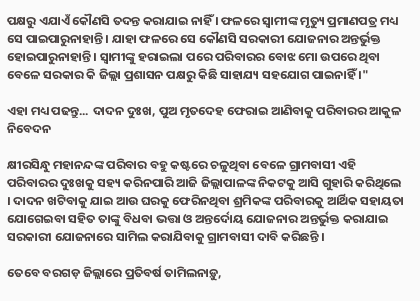ପକ୍ଷରୁ ଏଯାଏଁ କୌଣସି ତଦନ୍ତ କରାଯାଇ ନାହିଁ । ଫଳରେ ସ୍ୱାମୀଙ୍କ ମୃତ୍ୟୁ ପ୍ରମାଣପତ୍ର ମଧ୍ୟ ସେ ପାଇପାରୁନାହାନ୍ତି । ଯାହା ଫଳରେ ସେ କୌଣସି ସରକାରୀ ଯୋଜନାର ଅନ୍ତର୍ଭୁକ୍ତ ହୋଇପାରୁନାହାନ୍ତି । ସ୍ବାମୀଙ୍କୁ ହରାଇଲା ପରେ ପରିବାରର ବୋଝ ମୋ ଉପରେ ଥିବା ବେଳେ ସରକାର କି ଜିଲ୍ଲା ପ୍ରଶାସନ ପକ୍ଷରୁ କିଛି ସାହାଯ୍ୟ ସହଯୋଗ ପାଇନାହିଁ ।"

ଏହା ମଧ୍ୟ ପଢନ୍ତୁ... ଦାଦନ ଦୁଃଖ, ପୁଅ ମୃତଦେହ ଫେରାଇ ଆଣିବାକୁ ପରିବାରର ଆକୁଳ ନିବେଦନ

କ୍ଷୀରସିନ୍ଧୁ ମହାନନ୍ଦଙ୍କ ପରିବାର ବହୁ କଷ୍ଟରେ ଚଳୁଥିବା ବେଳେ ଗ୍ରାମବାସୀ ଏହି ପରିବାରର ଦୁଃଖକୁ ସହ୍ୟ କରିନପାରି ଆଜି ଜିଲ୍ଲାପାଳଙ୍କ ନିକଟକୁ ଆସି ଗୁହାରି କରିଥିଲେ । ଦାଦନ ଖଟିବାକୁ ଯାଇ ଆଉ ଘରକୁ ଫେରିନଥିବା ଶ୍ରମିକଙ୍କ ପରିବାରକୁ ଆର୍ଥିକ ସହାୟତା ଯୋଗେଇବା ସହିତ ତାଙ୍କୁ ବିଧବା ଭତ୍ତା ଓ ଅନ୍ତର୍ଦୋୟ ଯୋଜନାର ଅନ୍ତର୍ଭୁକ୍ତ କରାଯାଇ ସରକାରୀ ଯୋଜନାରେ ସାମିଲ କରାଯିବାକୁ ଗ୍ରାମବାସୀ ଦାବି କରିଛନ୍ତି ।

ତେବେ ବରଗଡ଼ ଜିଲ୍ଲାରେ ପ୍ରତିବର୍ଷ ତାମିଲନାଡ଼ୁ,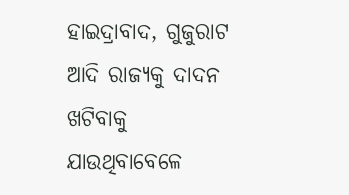ହାଇଦ୍ରାବାଦ, ଗୁଜୁରାଟ ଆଦି ରାଜ୍ୟକୁ ଦାଦନ ଖଟିବାକୁ ଯାଉଥିବାବେଳେ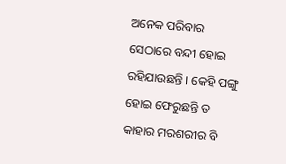ଅନେକ ପରିବାର ସେଠାରେ ବନ୍ଦୀ ହୋଇ ରହିଯାଉଛନ୍ତି । କେହି ପଙ୍ଗୁ ହୋଇ ଫେରୁଛନ୍ତି ତ କାହାର ମରଶରୀର ବି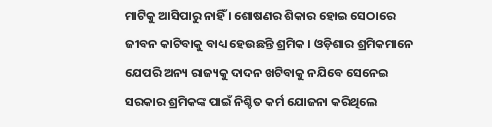ମାଟିକୁ ଆସିପାରୁ ନାହିଁ । ଶୋଷଣର ଶିକାର ହୋଇ ସେଠାରେ ଜୀବନ କାଟିବାକୁ ବାଧ୍ୟ ହେଉଛନ୍ତି ଶ୍ରମିକ । ଓଡ଼ିଶାର ଶ୍ରମିକମାନେ ଯେପରି ଅନ୍ୟ ରାଜ୍ୟକୁ ଦାଦନ ଖଟିବାକୁ ନଯିବେ ସେନେଇ ସରକାର ଶ୍ରମିକଙ୍କ ପାଇଁ ନିଶ୍ଚିତ କର୍ମ ଯୋଜନା କରିଥିଲେ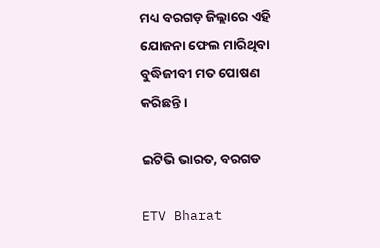ମଧ୍ୟ ବରଗଡ଼ ଜିଲ୍ଲାରେ ଏହି ଯୋଜନା ଫେଲ ମାରିଥିବା ବୁଦ୍ଧିଜୀବୀ ମତ ପୋଷଣ କରିଛନ୍ତି ।

ଇଟିଭି ଭାରତ, ବରଗଡ

ETV Bharat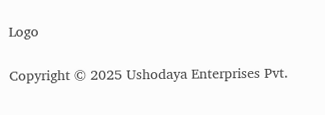Logo

Copyright © 2025 Ushodaya Enterprises Pvt.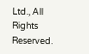Ltd., All Rights Reserved.